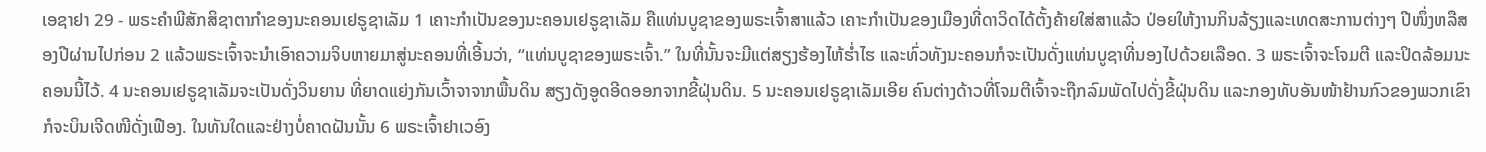ເອຊາຢາ 29 - ພຣະຄຳພີສັກສິຊາຕາກຳຂອງນະຄອນເຢຣູຊາເລັມ 1 ເຄາະກຳເປັນຂອງນະຄອນເຢຣູຊາເລັມ ຄືແທ່ນບູຊາຂອງພຣະເຈົ້າສາແລ້ວ ເຄາະກຳເປັນຂອງເມືອງທີ່ດາວິດໄດ້ຕັ້ງຄ້າຍໃສ່ສາແລ້ວ ປ່ອຍໃຫ້ງານກິນລ້ຽງແລະເທດສະການຕ່າງໆ ປີໜຶ່ງຫລືສອງປີຜ່ານໄປກ່ອນ 2 ແລ້ວພຣະເຈົ້າຈະນຳເອົາຄວາມຈິບຫາຍມາສູ່ນະຄອນທີ່ເອີ້ນວ່າ, “ແທ່ນບູຊາຂອງພຣະເຈົ້າ.” ໃນທີ່ນັ້ນຈະມີແຕ່ສຽງຮ້ອງໄຫ້ຮໍ່າໄຮ ແລະທົ່ວທັງນະຄອນກໍຈະເປັນດັ່ງແທ່ນບູຊາທີ່ນອງໄປດ້ວຍເລືອດ. 3 ພຣະເຈົ້າຈະໂຈມຕີ ແລະປິດລ້ອມນະຄອນນີ້ໄວ້. 4 ນະຄອນເຢຣູຊາເລັມຈະເປັນດັ່ງວິນຍານ ທີ່ຍາດແຍ່ງກັນເວົ້າຈາຈາກພື້ນດິນ ສຽງດັງອູດອີດອອກຈາກຂີ້ຝຸ່ນດິນ. 5 ນະຄອນເຢຣູຊາເລັມເອີຍ ຄົນຕ່າງດ້າວທີ່ໂຈມຕີເຈົ້າຈະຖືກລົມພັດໄປດັ່ງຂີ້ຝຸ່ນດິນ ແລະກອງທັບອັນໜ້າຢ້ານກົວຂອງພວກເຂົາກໍຈະບິນເຈີດໜີດັ່ງເຟືອງ. ໃນທັນໃດແລະຢ່າງບໍ່ຄາດຝັນນັ້ນ 6 ພຣະເຈົ້າຢາເວອົງ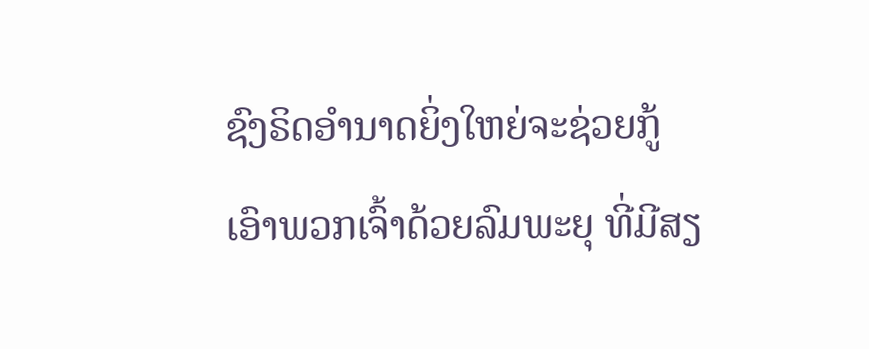ຊົງຣິດອຳນາດຍິ່ງໃຫຍ່ຈະຊ່ວຍກູ້ເອົາພວກເຈົ້າດ້ວຍລົມພະຍຸ ທີ່ມີສຽ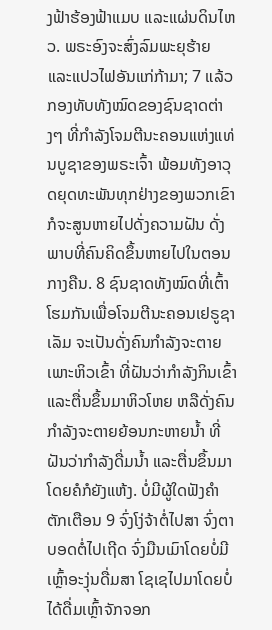ງຟ້າຮ້ອງຟ້າແມບ ແລະແຜ່ນດິນໄຫວ. ພຣະອົງຈະສົ່ງລົມພະຍຸຮ້າຍ ແລະແປວໄຟອັນແກ່ກ້າມາ; 7 ແລ້ວກອງທັບທັງໝົດຂອງຊົນຊາດຕ່າງໆ ທີ່ກຳລັງໂຈມຕີນະຄອນແຫ່ງແທ່ນບູຊາຂອງພຣະເຈົ້າ ພ້ອມທັງອາວຸດຍຸດທະພັນທຸກຢ່າງຂອງພວກເຂົາ ກໍຈະສູນຫາຍໄປດັ່ງຄວາມຝັນ ດັ່ງພາບທີ່ຄົນຄິດຂຶ້ນຫາຍໄປໃນຕອນກາງຄືນ. 8 ຊົນຊາດທັງໝົດທີ່ເຕົ້າໂຮມກັນເພື່ອໂຈມຕີນະຄອນເຢຣູຊາເລັມ ຈະເປັນດັ່ງຄົນກຳລັງຈະຕາຍເພາະຫິວເຂົ້າ ທີ່ຝັນວ່າກຳລັງກິນເຂົ້າ ແລະຕື່ນຂຶ້ນມາຫິວໂຫຍ ຫລືດັ່ງຄົນກຳລັງຈະຕາຍຍ້ອນກະຫາຍນໍ້າ ທີ່ຝັນວ່າກຳລັງດື່ມນໍ້າ ແລະຕື່ນຂຶ້ນມາໂດຍຄໍກໍຍັງແຫ້ງ. ບໍ່ມີຜູ້ໃດຟັງຄຳຕັກເຕືອນ 9 ຈົ່ງໂງ່ຈ້າຕໍ່ໄປສາ ຈົ່ງຕາບອດຕໍ່ໄປເຖີດ ຈົ່ງມືນເມົາໂດຍບໍ່ມີເຫຼົ້າອະງຸ່ນດື່ມສາ ໂຊເຊໄປມາໂດຍບໍ່ໄດ້ດື່ມເຫຼົ້າຈັກຈອກ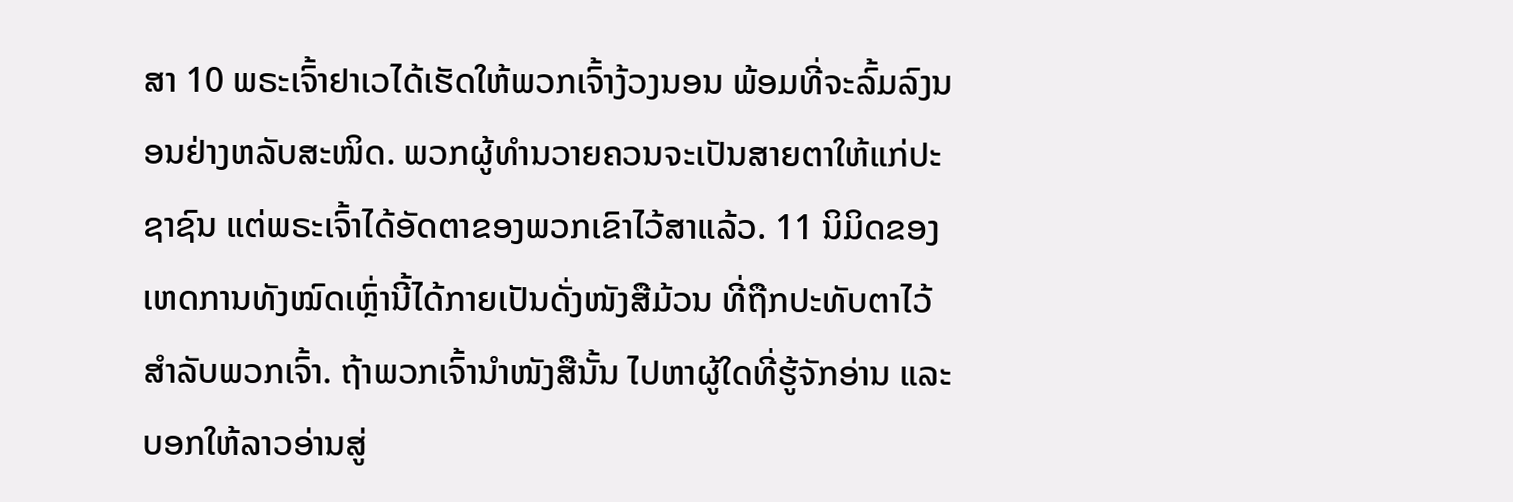ສາ 10 ພຣະເຈົ້າຢາເວໄດ້ເຮັດໃຫ້ພວກເຈົ້າງ້ວງນອນ ພ້ອມທີ່ຈະລົ້ມລົງນອນຢ່າງຫລັບສະໜິດ. ພວກຜູ້ທຳນວາຍຄວນຈະເປັນສາຍຕາໃຫ້ແກ່ປະຊາຊົນ ແຕ່ພຣະເຈົ້າໄດ້ອັດຕາຂອງພວກເຂົາໄວ້ສາແລ້ວ. 11 ນິມິດຂອງເຫດການທັງໝົດເຫຼົ່ານີ້ໄດ້ກາຍເປັນດັ່ງໜັງສືມ້ວນ ທີ່ຖືກປະທັບຕາໄວ້ສຳລັບພວກເຈົ້າ. ຖ້າພວກເຈົ້ານຳໜັງສືນັ້ນ ໄປຫາຜູ້ໃດທີ່ຮູ້ຈັກອ່ານ ແລະບອກໃຫ້ລາວອ່ານສູ່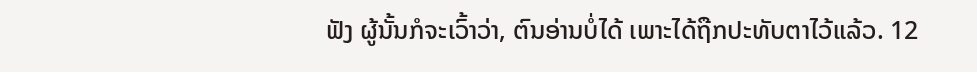ຟັງ ຜູ້ນັ້ນກໍຈະເວົ້າວ່າ, ຕົນອ່ານບໍ່ໄດ້ ເພາະໄດ້ຖືກປະທັບຕາໄວ້ແລ້ວ. 12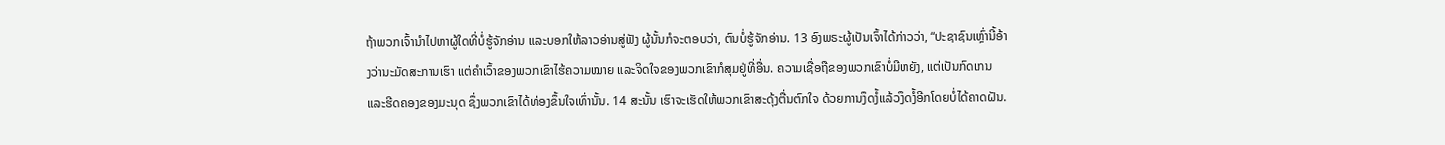ຖ້າພວກເຈົ້ານຳໄປຫາຜູ້ໃດທີ່ບໍ່ຮູ້ຈັກອ່ານ ແລະບອກໃຫ້ລາວອ່ານສູ່ຟັງ ຜູ້ນັ້ນກໍຈະຕອບວ່າ, ຕົນບໍ່ຮູ້ຈັກອ່ານ. 13 ອົງພຣະຜູ້ເປັນເຈົ້າໄດ້ກ່າວວ່າ, “ປະຊາຊົນເຫຼົ່ານີ້ອ້າງວ່ານະມັດສະການເຮົາ ແຕ່ຄຳເວົ້າຂອງພວກເຂົາໄຮ້ຄວາມໝາຍ ແລະຈິດໃຈຂອງພວກເຂົາກໍສຸມຢູ່ທີ່ອື່ນ. ຄວາມເຊື່ອຖືຂອງພວກເຂົາບໍ່ມີຫຍັງ, ແຕ່ເປັນກົດເກນ ແລະຮີດຄອງຂອງມະນຸດ ຊຶ່ງພວກເຂົາໄດ້ທ່ອງຂຶ້ນໃຈເທົ່ານັ້ນ. 14 ສະນັ້ນ ເຮົາຈະເຮັດໃຫ້ພວກເຂົາສະດຸ້ງຕື່ນຕົກໃຈ ດ້ວຍການງຶດງໍ້ແລ້ວງຶດງໍ້ອີກໂດຍບໍ່ໄດ້ຄາດຝັນ.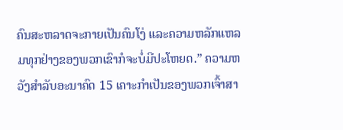ຄົນສະຫລາດຈະກາຍເປັນຄົນໂງ່ ແລະຄວາມຫລັກແຫລມທຸກຢ່າງຂອງພວກເຂົາກໍຈະບໍ່ມີປະໂຫຍດ.” ຄວາມຫວັງສຳລັບອະນາຄົດ 15 ເຄາະກຳເປັນຂອງພວກເຈົ້າສາ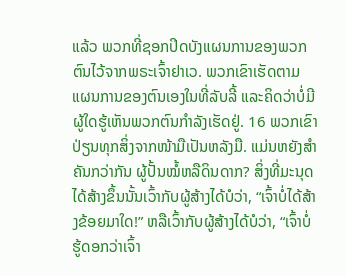ແລ້ວ ພວກທີ່ຊອກປິດບັງແຜນການຂອງພວກຕົນໄວ້ຈາກພຣະເຈົ້າຢາເວ. ພວກເຂົາເຮັດຕາມແຜນການຂອງຕົນເອງໃນທີ່ລັບລີ້ ແລະຄິດວ່າບໍ່ມີຜູ້ໃດຮູ້ເຫັນພວກຕົນກຳລັງເຮັດຢູ່. 16 ພວກເຂົາປ່ຽນທຸກສິ່ງຈາກໜ້າມືເປັນຫລັງມື. ແມ່ນຫຍັງສຳຄັນກວ່າກັນ ຜູ້ປັ້ນໝໍ້ຫລືດິນດາກ? ສິ່ງທີ່ມະນຸດໄດ້ສ້າງຂຶ້ນນັ້ນເວົ້າກັບຜູ້ສ້າງໄດ້ບໍວ່າ, “ເຈົ້າບໍ່ໄດ້ສ້າງຂ້ອຍມາໃດ!” ຫລືເວົ້າກັບຜູ້ສ້າງໄດ້ບໍວ່າ, “ເຈົ້າບໍ່ຮູ້ດອກວ່າເຈົ້າ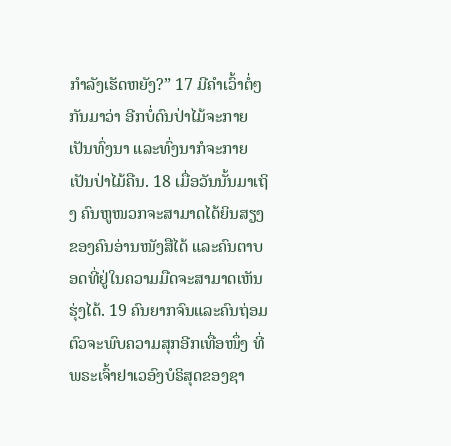ກຳລັງເຮັດຫຍັງ?” 17 ມີຄຳເວົ້າຕໍ່ໆກັນມາວ່າ ອີກບໍ່ດົນປ່າໄມ້ຈະກາຍເປັນທົ່ງນາ ແລະທົ່ງນາກໍຈະກາຍເປັນປ່າໄມ້ຄືນ. 18 ເມື່ອວັນນັ້ນມາເຖິງ ຄົນຫູໜວກຈະສາມາດໄດ້ຍິນສຽງຂອງຄົນອ່ານໜັງສືໄດ້ ແລະຄົນຕາບອດທີ່ຢູ່ໃນຄວາມມືດຈະສາມາດເຫັນຮຸ່ງໄດ້. 19 ຄົນຍາກຈົນແລະຄົນຖ່ອມຕົວຈະພົບຄວາມສຸກອີກເທື່ອໜຶ່ງ ທີ່ພຣະເຈົ້າຢາເວອົງບໍຣິສຸດຂອງຊາ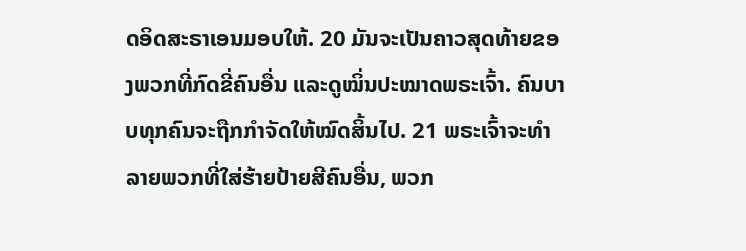ດອິດສະຣາເອນມອບໃຫ້. 20 ມັນຈະເປັນຄາວສຸດທ້າຍຂອງພວກທີ່ກົດຂີ່ຄົນອື່ນ ແລະດູໝິ່ນປະໝາດພຣະເຈົ້າ. ຄົນບາບທຸກຄົນຈະຖືກກຳຈັດໃຫ້ໝົດສິ້ນໄປ. 21 ພຣະເຈົ້າຈະທຳລາຍພວກທີ່ໃສ່ຮ້າຍປ້າຍສີຄົນອື່ນ, ພວກ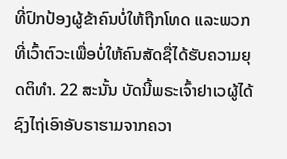ທີ່ປົກປ້ອງຜູ້ຂ້າຄົນບໍ່ໃຫ້ຖືກໂທດ ແລະພວກທີ່ເວົ້າຕົວະເພື່ອບໍ່ໃຫ້ຄົນສັດຊື່ໄດ້ຮັບຄວາມຍຸດຕິທຳ. 22 ສະນັ້ນ ບັດນີ້ພຣະເຈົ້າຢາເວຜູ້ໄດ້ຊົງໄຖ່ເອົາອັບຣາຮາມຈາກຄວາ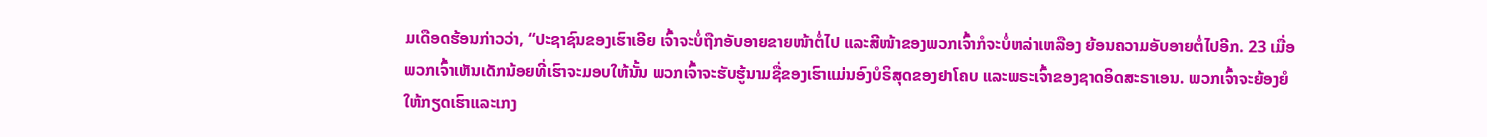ມເດືອດຮ້ອນກ່າວວ່າ, “ປະຊາຊົນຂອງເຮົາເອີຍ ເຈົ້າຈະບໍ່ຖືກອັບອາຍຂາຍໜ້າຕໍ່ໄປ ແລະສີໜ້າຂອງພວກເຈົ້າກໍຈະບໍ່ຫລ່າເຫລືອງ ຍ້ອນຄວາມອັບອາຍຕໍ່ໄປອີກ. 23 ເມື່ອພວກເຈົ້າເຫັນເດັກນ້ອຍທີ່ເຮົາຈະມອບໃຫ້ນັ້ນ ພວກເຈົ້າຈະຮັບຮູ້ນາມຊື່ຂອງເຮົາແມ່ນອົງບໍຣິສຸດຂອງຢາໂຄບ ແລະພຣະເຈົ້າຂອງຊາດອິດສະຣາເອນ. ພວກເຈົ້າຈະຍ້ອງຍໍໃຫ້ກຽດເຮົາແລະເກງ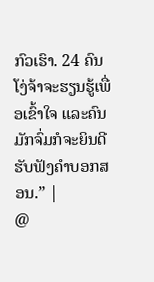ກົວເຮົາ. 24 ຄົນໂງ່ຈ້າຈະຮຽນຮູ້ເພື່ອເຂົ້າໃຈ ແລະຄົນມັກຈົ່ມກໍຈະຍິນດີຮັບຟັງຄຳບອກສອນ.” |
@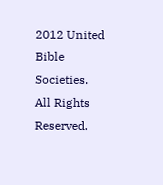2012 United Bible Societies. All Rights Reserved.